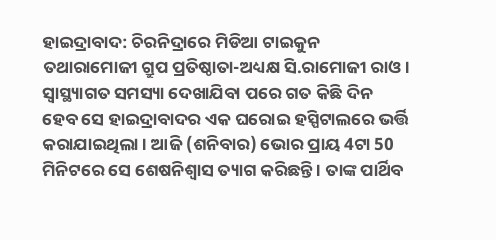ହାଇଦ୍ରାବାଦ: ଚିରନିଦ୍ରାରେ ମିଡିଆ ଟାଇକୁନ ତଥାରାମୋଜୀ ଗ୍ରୁପ ପ୍ରତିଷ୍ଠାତା-ଅଧ୍ୟକ୍ଷ ସି.ରାମୋଜୀ ରାଓ । ସ୍ବାସ୍ଥ୍ୟାଗତ ସମସ୍ୟା ଦେଖାଯିବା ପରେ ଗତ କିଛି ଦିନ ହେବ ସେ ହାଇଦ୍ରାବାଦର ଏକ ଘରୋଇ ହସ୍ପିଟାଲରେ ଭର୍ତ୍ତି କରାଯାଇଥିଲା । ଆଜି (ଶନିବାର) ଭୋର ପ୍ରାୟ 4ଟା 50 ମିନିଟରେ ସେ ଶେଷନିଶ୍ବାସ ତ୍ୟାଗ କରିଛନ୍ତି । ତାଙ୍କ ପାର୍ଥିବ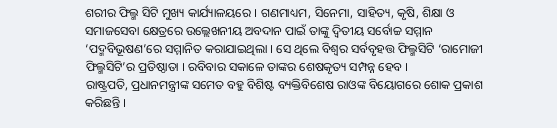ଶରୀର ଫିଲ୍ମ ସିଟି ମୁଖ୍ୟ କାର୍ଯ୍ୟାଳୟରେ । ଗଣମାଧ୍ୟମ, ସିନେମା, ସାହିତ୍ୟ, କୃଷି, ଶିକ୍ଷା ଓ ସମାଜସେବା କ୍ଷେତ୍ରରେ ଉଲ୍ଲେଖନୀୟ ଅବଦାନ ପାଇଁ ତାଙ୍କୁ ଦ୍ବିତୀୟ ସର୍ବୋଚ୍ଚ ସମ୍ମାନ ‘ପଦ୍ମବିଭୂଷଣ’ରେ ସମ୍ମାନିତ କରାଯାଇଥିଲା । ସେ ଥିଲେ ବିଶ୍ବର ସର୍ବବୃହତ୍ତ ଫିଲ୍ମସିଟି ‘ରାମୋଜୀ ଫିଲ୍ମସିଟି’ର ପ୍ରତିଷ୍ଠାତା । ରବିବାର ସକାଳେ ତାଙ୍କର ଶେଷକୃତ୍ୟ ସମ୍ପନ୍ନ ହେବ ।
ରାଷ୍ଟ୍ରପତି, ପ୍ରଧାନମନ୍ତ୍ରୀଙ୍କ ସମେତ ବହୁ ବିଶିଷ୍ଟ ବ୍ୟକ୍ତିବିଶେଷ ରାଓଙ୍କ ବିୟୋଗରେ ଶୋକ ପ୍ରକାଶ କରିଛନ୍ତି ।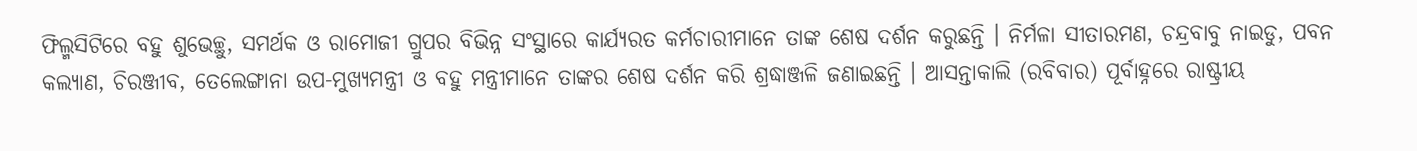ଫିଲ୍ମସିଟିରେ ବହୁ ଶୁଭେଚ୍ଛୁ, ସମର୍ଥକ ଓ ରାମୋଜୀ ଗ୍ରୁପର ବିଭିନ୍ନ ସଂସ୍ଥାରେ କାର୍ଯ୍ୟରତ କର୍ମଚାରୀମାନେ ତାଙ୍କ ଶେଷ ଦର୍ଶନ କରୁଛନ୍ତି । ନିର୍ମଳା ସୀତାରମଣ, ଚନ୍ଦ୍ରବାବୁ ନାଇଡୁ, ପବନ କଲ୍ୟାଣ, ଚିରଞ୍ଜୀବ, ତେଲେଙ୍ଗାନା ଉପ-ମୁଖ୍ୟମନ୍ତ୍ରୀ ଓ ବହୁ ମନ୍ତ୍ରୀମାନେ ତାଙ୍କର ଶେଷ ଦର୍ଶନ କରି ଶ୍ରଦ୍ଧାଞ୍ଜଳି ଜଣାଇଛନ୍ତି । ଆସନ୍ତାକାଲି (ରବିବାର) ପୂର୍ବାହ୍ନରେ ରାଷ୍ଟ୍ରୀୟ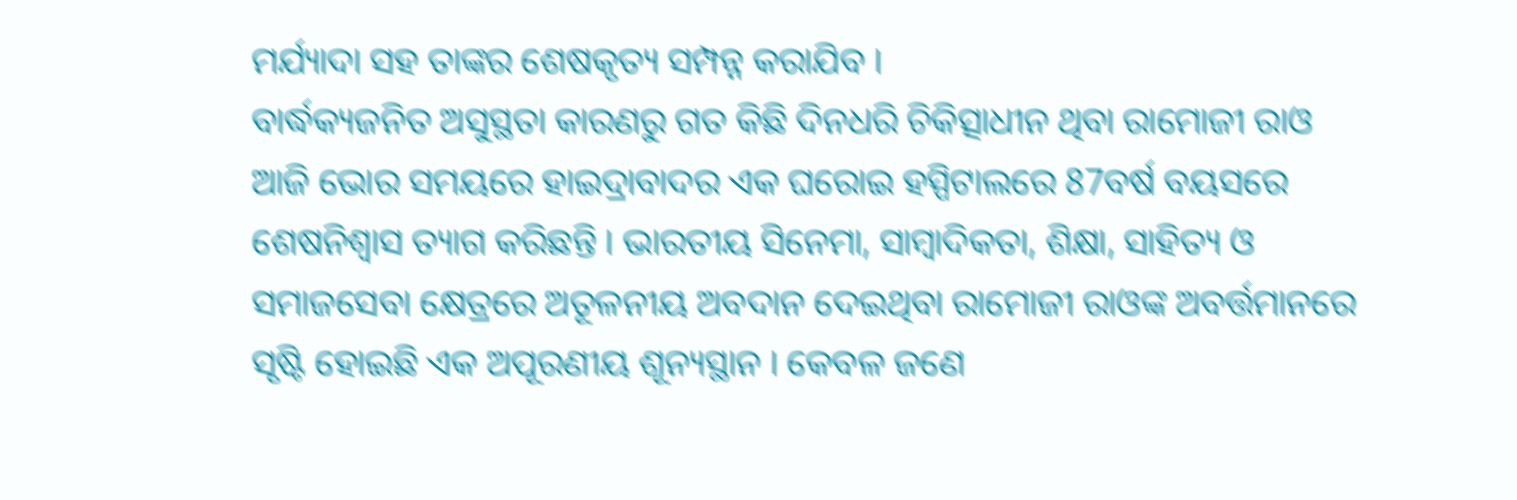ମର୍ଯ୍ୟାଦା ସହ ତାଙ୍କର ଶେଷକୃତ୍ୟ ସମ୍ପନ୍ନ କରାଯିବ ।
ବାର୍ଦ୍ଧକ୍ୟଜନିତ ଅସୁସ୍ଥତା କାରଣରୁ ଗତ କିଛି ଦିନଧରି ଚିକିତ୍ସାଧୀନ ଥିବା ରାମୋଜୀ ରାଓ ଆଜି ଭୋର ସମୟରେ ହାଇଦ୍ରାବାଦର ଏକ ଘରୋଇ ହସ୍ପିଟାଲରେ 87ବର୍ଷ ବୟସରେ ଶେଷନିଶ୍ବାସ ତ୍ୟାଗ କରିଛନ୍ତି । ଭାରତୀୟ ସିନେମା, ସାମ୍ବାଦିକତା, ଶିକ୍ଷା, ସାହିତ୍ୟ ଓ ସମାଜସେବା କ୍ଷେତ୍ରରେ ଅତୂଳନୀୟ ଅବଦାନ ଦେଇଥିବା ରାମୋଜୀ ରାଓଙ୍କ ଅବର୍ତ୍ତମାନରେ ସୃଷ୍ଟି ହୋଇଛି ଏକ ଅପୂରଣୀୟ ଶୂନ୍ୟସ୍ଥାନ । କେବଳ ଜଣେ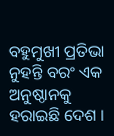ବହୁମୁଖୀ ପ୍ରତିଭା ନୁହନ୍ତି ବରଂ ଏକ ଅନୁଷ୍ଠାନକୁ ହରାଇଛି ଦେଶ ।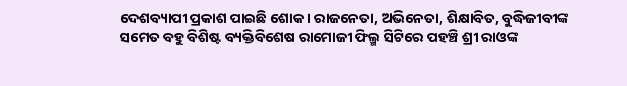ଦେଶବ୍ୟାପୀ ପ୍ରକାଶ ପାଇଛି ଶୋକ । ରାଜନେତା, ଅଭିନେତା, ଶିକ୍ଷାବିତ, ବୁଦ୍ଧିଜୀବୀଙ୍କ ସମେତ ବହୁ ବିଶିଷ୍ଟ ବ୍ୟକ୍ତିବିଶେଷ ରାମୋଜୀ ଫିଲ୍ମ ସିଟିରେ ପହଞ୍ଚି ଶ୍ରୀ ରାଓଙ୍କ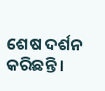ଶେଷ ଦର୍ଶନ କରିଛନ୍ତି ।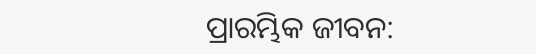ପ୍ରାରମ୍ଭିକ ଜୀବନ: